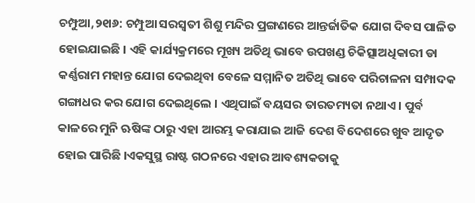ଚମ୍ପୁଆ,୨୧ା୬: ଚମ୍ପୁଆ ସରସ୍ୱତୀ ଶିଶୁ ମନ୍ଦିର ପ୍ରଙ୍ଗଣରେ ଆନ୍ତର୍ଜାତିକ ଯୋଗ ଦିବସ ପାଳିତ ହୋଇଯାଇଛି । ଏହି କାର୍ଯ୍ୟକ୍ରମରେ ମୂଖ୍ୟ ଅତିଥି ଭାବେ ଉପଖଣ୍ଡ ଚିକିତ୍ସାଅଧିକାରୀ ଡା କର୍ଣ୍ଣରାମ ମହାନ୍ତ ଯୋଗ ଦେଇଥିବା ବେଳେ ସମ୍ମାନିତ ଅତିଥି ଭାବେ ପରିଚାଳନା ସମ୍ପାଦକ ଗଙ୍ଗାଧର କର ଯୋଗ ଦେଇଥିଲେ । ଏଥିପାଇଁ ବୟସର ତାରତମ୍ୟତା ନଥାଏ । ପୁର୍ବ କାଳରେ ମୁନି ଋଷିଙ୍କ ଠାରୁ ଏହା ଆରମ୍ଭ କରାଯାଇ ଆଜି ଦେଶ ବିଦେଶରେ ଖୁବ ଆଦୃତ ହୋଇ ପାରିଛି ।ଏକସୁସ୍ଥ ରାଷ୍ଟ ଗଠନରେ ଏହାର ଆବଶ୍ୟକତାକୁ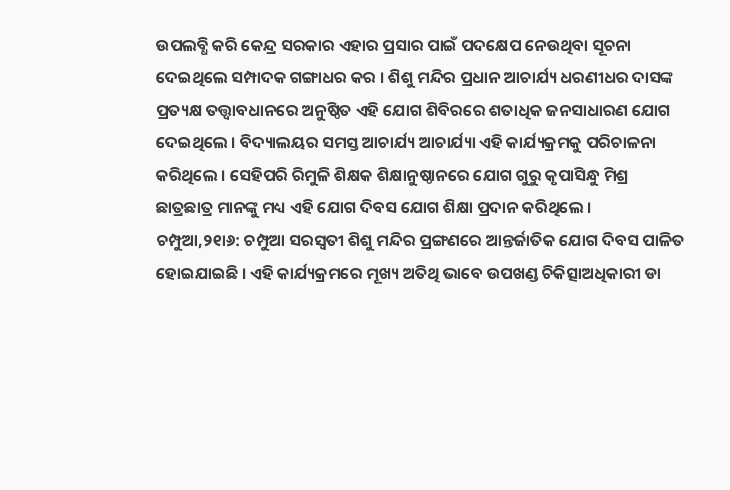ଉପଲବ୍ଧି କରି କେନ୍ଦ୍ର ସରକାର ଏହାର ପ୍ରସାର ପାଇଁ ପଦକ୍ଷେପ ନେଉଥିବା ସୂଚନା ଦେଇଥିଲେ ସମ୍ପାଦକ ଗଙ୍ଗାଧର କର । ଶିଶୁ ମନ୍ଦିର ପ୍ରଧାନ ଆଚାର୍ଯ୍ୟ ଧରଣୀଧର ଦାସଙ୍କ ପ୍ରତ୍ୟକ୍ଷ ତତ୍ତ୍ୱାବଧାନରେ ଅନୁଷ୍ଠିତ ଏହି ଯୋଗ ଶିବିରରେ ଶତାଧିକ ଜନସାଧାରଣ ଯୋଗ ଦେଇଥିଲେ । ବିଦ୍ୟାଲୟର ସମସ୍ତ ଆଚାର୍ଯ୍ୟ ଆଚାର୍ଯ୍ୟା ଏହି କାର୍ଯ୍ୟକ୍ରମକୁ ପରିଚାଳନା କରିଥିଲେ । ସେହିପରି ରିମୁଳି ଶିକ୍ଷକ ଶିକ୍ଷାନୁଷ୍ଠାନରେ ଯୋଗ ଗୁରୁ କୃପାସିନ୍ଧୁ ମିଶ୍ର ଛାତ୍ରଛାତ୍ର ମାନଙ୍କୁ ମଧ୍ୟ ଏହି ଯୋଗ ଦିବସ ଯୋଗ ଶିକ୍ଷା ପ୍ରଦାନ କରିଥିଲେ ।
ଚମ୍ପୁଆ,୨୧ା୬: ଚମ୍ପୁଆ ସରସ୍ୱତୀ ଶିଶୁ ମନ୍ଦିର ପ୍ରଙ୍ଗଣରେ ଆନ୍ତର୍ଜାତିକ ଯୋଗ ଦିବସ ପାଳିତ ହୋଇଯାଇଛି । ଏହି କାର୍ଯ୍ୟକ୍ରମରେ ମୂଖ୍ୟ ଅତିଥି ଭାବେ ଉପଖଣ୍ଡ ଚିକିତ୍ସାଅଧିକାରୀ ଡା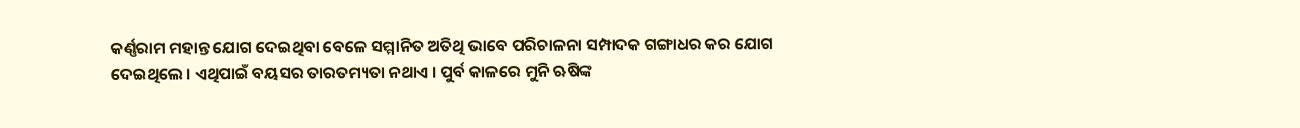କର୍ଣ୍ଣରାମ ମହାନ୍ତ ଯୋଗ ଦେଇଥିବା ବେଳେ ସମ୍ମାନିତ ଅତିଥି ଭାବେ ପରିଚାଳନା ସମ୍ପାଦକ ଗଙ୍ଗାଧର କର ଯୋଗ ଦେଇଥିଲେ । ଏଥିପାଇଁ ବୟସର ତାରତମ୍ୟତା ନଥାଏ । ପୁର୍ବ କାଳରେ ମୁନି ଋଷିଙ୍କ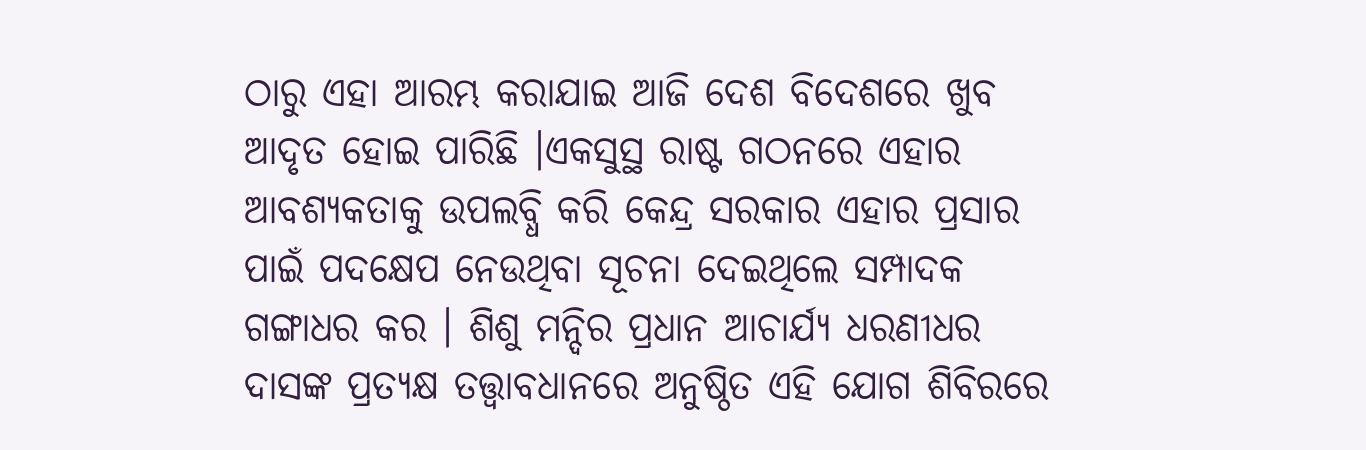ଠାରୁ ଏହା ଆରମ୍ଭ କରାଯାଇ ଆଜି ଦେଶ ବିଦେଶରେ ଖୁବ ଆଦୃତ ହୋଇ ପାରିଛି ।ଏକସୁସ୍ଥ ରାଷ୍ଟ ଗଠନରେ ଏହାର ଆବଶ୍ୟକତାକୁ ଉପଲବ୍ଧି କରି କେନ୍ଦ୍ର ସରକାର ଏହାର ପ୍ରସାର ପାଇଁ ପଦକ୍ଷେପ ନେଉଥିବା ସୂଚନା ଦେଇଥିଲେ ସମ୍ପାଦକ ଗଙ୍ଗାଧର କର । ଶିଶୁ ମନ୍ଦିର ପ୍ରଧାନ ଆଚାର୍ଯ୍ୟ ଧରଣୀଧର ଦାସଙ୍କ ପ୍ରତ୍ୟକ୍ଷ ତତ୍ତ୍ୱାବଧାନରେ ଅନୁଷ୍ଠିତ ଏହି ଯୋଗ ଶିବିରରେ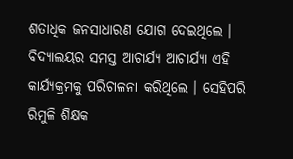ଶତାଧିକ ଜନସାଧାରଣ ଯୋଗ ଦେଇଥିଲେ । ବିଦ୍ୟାଲୟର ସମସ୍ତ ଆଚାର୍ଯ୍ୟ ଆଚାର୍ଯ୍ୟା ଏହି କାର୍ଯ୍ୟକ୍ରମକୁ ପରିଚାଳନା କରିଥିଲେ । ସେହିପରି ରିମୁଳି ଶିକ୍ଷକ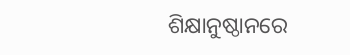ଶିକ୍ଷାନୁଷ୍ଠାନରେ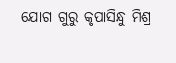ଯୋଗ ଗୁରୁ କୃପାସିନ୍ଧୁ ମିଶ୍ର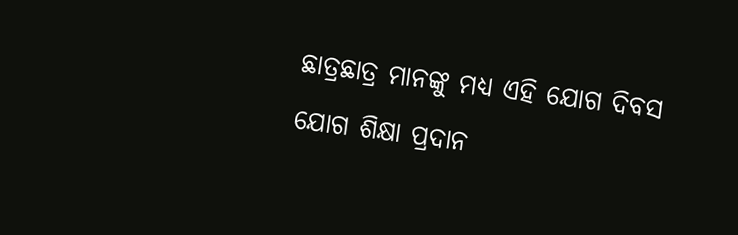ଛାତ୍ରଛାତ୍ର ମାନଙ୍କୁ ମଧ୍ୟ ଏହି ଯୋଗ ଦିବସ ଯୋଗ ଶିକ୍ଷା ପ୍ରଦାନ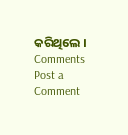କରିଥିଲେ ।
Comments
Post a Comment